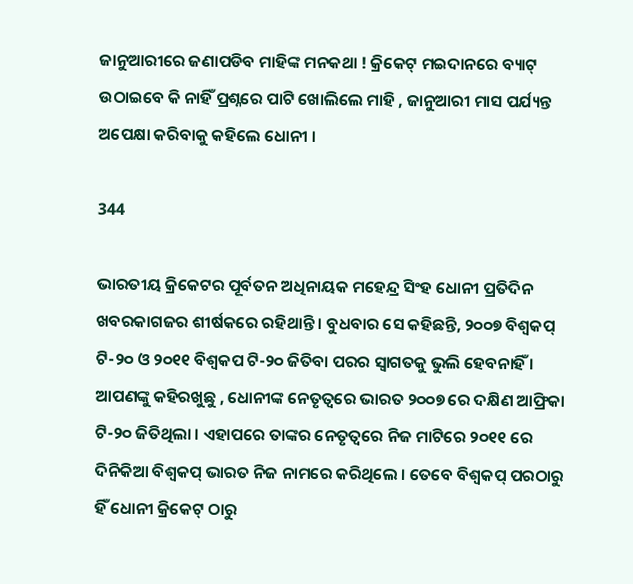ଜାନୁଆରୀରେ ଜଣାପଡିବ ମାହିଙ୍କ ମନକଥା ! କ୍ରିକେଟ୍ ମଇଦାନରେ ବ୍ୟାଟ୍ ଉଠାଇବେ କି ନାହିଁ ପ୍ରଶ୍ନରେ ପାଟି ଖୋଲିଲେ ମାହି , ଜାନୁଆରୀ ମାସ ପର୍ଯ୍ୟନ୍ତ ଅପେକ୍ଷା କରିବାକୁ କହିଲେ ଧୋନୀ ।

344

ଭାରତୀୟ କ୍ରିକେଟର ପୂର୍ବତନ ଅଧିନାୟକ ମହେନ୍ଦ୍ର ସିଂହ ଧୋନୀ ପ୍ରତିଦିନ ଖବରକାଗଜର ଶୀର୍ଷକରେ ରହିଥାନ୍ତି । ବୁଧବାର ସେ କହିଛନ୍ତି, ୨୦୦୭ ବିଶ୍ୱକପ୍ ଟି-୨୦ ଓ ୨୦୧୧ ବିଶ୍ୱକପ ଟି-୨୦ ଜିତିବା ପରର ସ୍ୱାଗତକୁ ଭୁଲି ହେବନାହିଁ । ଆପଣଙ୍କୁ କହିରଖୁଛୁ , ଧୋନୀଙ୍କ ନେତୃତ୍ୱରେ ଭାରତ ୨୦୦୭ ରେ ଦକ୍ଷିଣ ଆଫ୍ରିକା ଟି-୨୦ ଜିତିଥିଲା । ଏହାପରେ ତାଙ୍କର ନେତୃତ୍ୱରେ ନିଜ ମାଟିରେ ୨୦୧୧ ରେ ଦିନିକିଆ ବିଶ୍ୱକପ୍ ଭାରତ ନିଜ ନାମରେ କରିଥିଲେ । ତେବେ ବିଶ୍ୱକପ୍ ପରଠାରୁ ହିଁ ଧୋନୀ କ୍ରିକେଟ୍ ଠାରୁ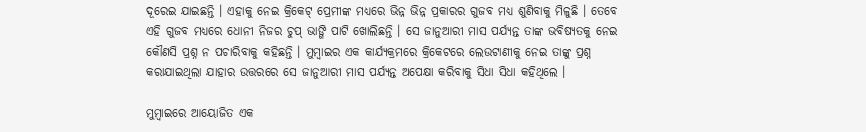ଦୂରେଇ ଯାଇଛନ୍ତି । ଏହାକୁ ନେଇ କ୍ରିକେଟ୍ ପ୍ରେମୀଙ୍କ ମଧ୍ୟରେ ଭିନ୍ନ ଭିନ୍ନ ପ୍ରକାରର ଗୁଜବ ମଧ୍ୟ ଶୁଣିବାକୁ ମିଳୁଛି । ତେବେ ଏହି ଗୁଜବ ମଧ୍ୟରେ ଧୋନୀ ନିଜର ଚୁପ୍ ଭାଙ୍ଗି ପାଟି ଖୋଲିଛନ୍ତି । ସେ ଜାନୁଆରୀ ମାସ ପର୍ଯ୍ୟନ୍ତ ତାଙ୍କ ଭବିଷ୍ୟତକୁ ନେଇ କୌଣସି ପ୍ରଶ୍ନ ନ ପଚାରିବାକୁ କହିଛନ୍ତି । ମୁମ୍ବାଇର ଏକ କାର୍ଯ୍ୟକ୍ରମରେ କ୍ରିକେଟରେ ଲେଉଟାଣୀକୁ ନେଇ ତାଙ୍କୁ ପ୍ରଶ୍ନ କରାଯାଇଥିଲା ଯାହାର ଉତ୍ତରରେ ସେ ଜାନୁଆରୀ ମାସ ପର୍ଯ୍ୟନ୍ତ ଅପେକ୍ଷା କରିବାକୁ ସିଧା ସିଧା କହିଥିଲେ ।

ମୁମ୍ବାଇରେ ଆୟୋଜିତ ଏକ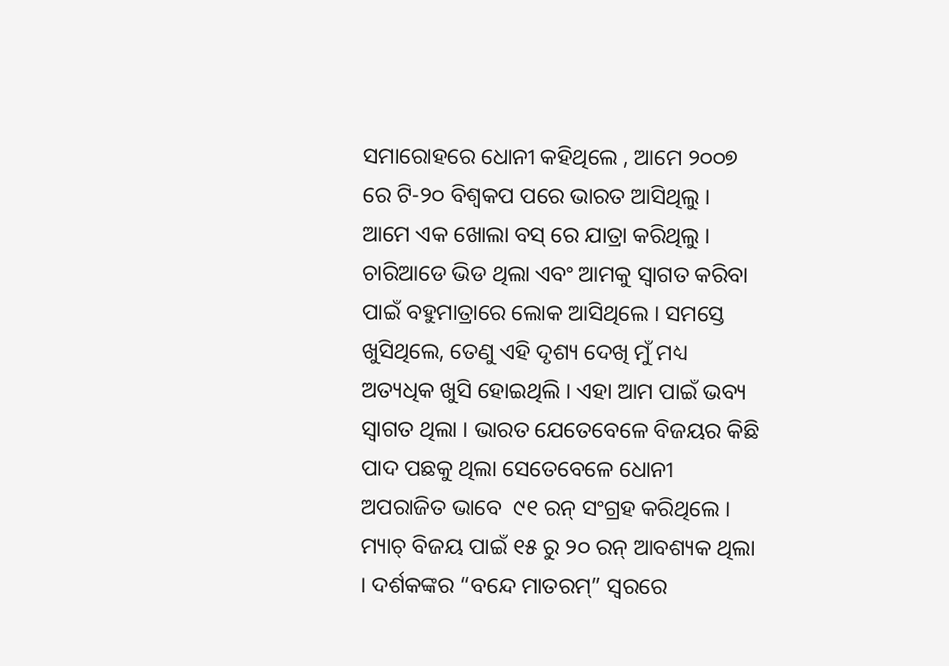ସମାରୋହରେ ଧୋନୀ କହିଥିଲେ , ଆମେ ୨୦୦୭ ରେ ଟି-୨୦ ବିଶ୍ୱକପ ପରେ ଭାରତ ଆସିଥିଲୁ । ଆମେ ଏକ ଖୋଲା ବସ୍ ରେ ଯାତ୍ରା କରିଥିଲୁ । ଚାରିଆଡେ ଭିଡ ଥିଲା ଏବଂ ଆମକୁ ସ୍ୱାଗତ କରିବା ପାଇଁ ବହୁମାତ୍ରାରେ ଲୋକ ଆସିଥିଲେ । ସମସ୍ତେ ଖୁସିଥିଲେ, ତେଣୁ ଏହି ଦୃଶ୍ୟ ଦେଖି ମୁଁ ମଧ୍ୟ ଅତ୍ୟଧିକ ଖୁସି ହୋଇଥିଲି । ଏହା ଆମ ପାଇଁ ଭବ୍ୟ ସ୍ୱାଗତ ଥିଲା । ଭାରତ ଯେତେବେଳେ ବିଜୟର କିଛି ପାଦ ପଛକୁ ଥିଲା ସେତେବେଳେ ଧୋନୀ ଅପରାଜିତ ଭାବେ  ୯୧ ରନ୍ ସଂଗ୍ରହ କରିଥିଲେ । ମ୍ୟାଚ୍ ବିଜୟ ପାଇଁ ୧୫ ରୁ ୨୦ ରନ୍ ଆବଶ୍ୟକ ଥିଲା । ଦର୍ଶକଙ୍କର “ବନ୍ଦେ ମାତରମ୍” ସ୍ୱରରେ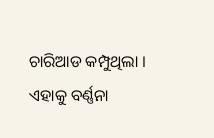ଚାରିଆଡ କମ୍ପୁଥିଲା । ଏହାକୁ ବର୍ଣ୍ଣନା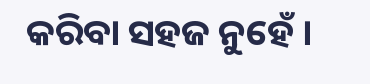କରିବା ସହଜ ନୁହେଁ ।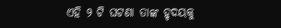ଏହି ୨ ଟି ଘଟଣା ତାଙ୍କ ହୃଦୟକୁ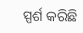ସ୍ପର୍ଶ କରିଛି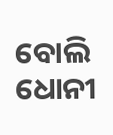ବୋଲି ଧୋନୀ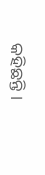କହିଛନ୍ତି ।